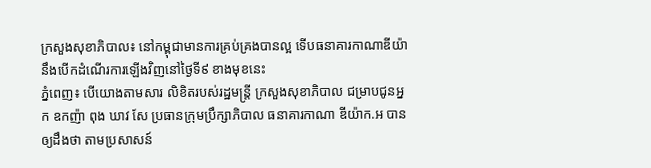ក្រសួងសុខាភិបាល៖ នៅកម្ពុជាមានការគ្រប់គ្រងបានល្អ ទើបធនាគារកាណាឌីយ៉ា នឹងបើកដំណើរការឡើងវិញនៅថ្ងៃទី៩ ខាងមុខនេះ
ភ្នំពេញ៖ បើយោងតាមសារ លិខិតរបស់រដ្ឋមន្ត្រី ក្រសួងសុខាភិបាល ជម្រាបជូនអ្នក ឧកញ៉ា ពុង ឃាវ សែ ប្រធានក្រុមប្រឹក្សាភិបាល ធនាគារកាណា ឌីយ៉ាក.អ បានឲ្យដឹងថា តាមប្រសាសន៍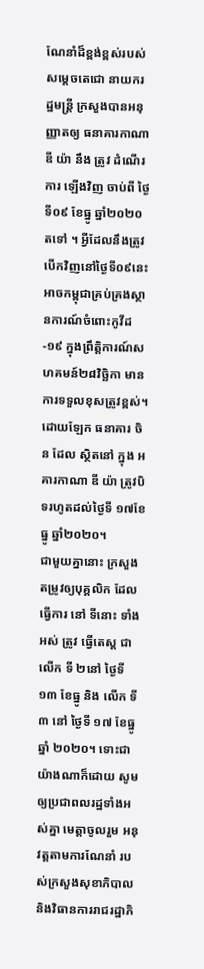ណែនាំដ៏ខ្ពង់ខ្ពស់របស់ សម្តេចតេជោ នាយករដ្ឋមន្ត្រី ក្រសួងបានអនុញ្ញាតឲ្យ ធនាគារកាណា ឌី យ៉ា នឹង ត្រូវ ដំណើរការ ឡើងវិញ ចាប់ពី ថ្ងៃទី០៩ ខែធ្នូ ឆ្នាំ២០២០តទៅ ។ អ្វីដែលនឹងត្រូវបើកវិញនៅថ្ងៃទី០៩នេះ អាចកម្ពុជាគ្រប់គ្រងស្ថានការណ៍ចំពោះកូវីដ-១៩ ក្នុងព្រឹត្តិការណ៍សហគមន៍២៨វិច្ឆិកា មានការទទួលខុសត្រូវខ្ពស់។
ដោយឡែក ធនាគារ ចិន ដែល ស្ថិតនៅ ក្នុង អគារកាណា ឌី យ៉ា ត្រូវបិទរហូតដល់ថ្ងៃទី ១៧ខែធ្នូ ឆ្នាំ២០២០។
ជាមួយគ្នានោះ ក្រសួងតម្រូវឲ្យបុគ្គលិក ដែល ធ្វើការ នៅ ទីនោះ ទាំងអស់ ត្រូវ ធ្វើតេស្ត ជា លើក ទី ២នៅ ថ្ងៃទី ១៣ ខែធ្នូ និង លើក ទី ៣ នៅ ថ្ងៃទី ១៧ ខែធ្នូ ឆ្នាំ ២០២០។ ទោះជាយ៉ាងណាក៏ដោយ សូមឲ្យប្រជាពលរដ្ឋទាំងអស់គ្នា មេត្តាចូលរួម អនុវត្តតាមការណែនាំ របស់ក្រសួងសុខាភិបាល និងវិធានការរាជរដ្ឋាភិ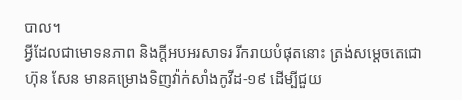បាល។
អ្វីដែលជាមោទនភាព និងក្តីអបអរសាទរ រីករាយបំផុតនោះ ត្រង់សម្ដេចតេជោ ហ៊ុន សែន មានគម្រោងទិញវ៉ាក់សាំងកូវីដ-១៩ ដើម្បីជួយ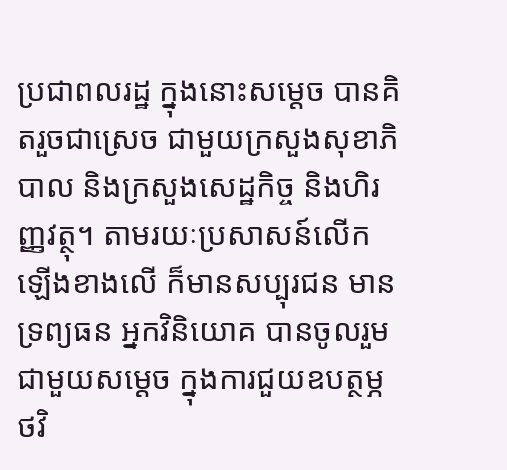ប្រជាពលរដ្ឋ ក្នុងនោះសម្ដេច បានគិតរួចជាស្រេច ជាមួយក្រសួងសុខាភិបាល និងក្រសួងសេដ្ឋកិច្ច និងហិរញ្ញវត្ថុ។ តាមរយៈប្រសាសន៍លើកឡើងខាងលើ ក៏មានសប្បុរជន មានទ្រព្យធន អ្នកវិនិយោគ បានចូលរួមជាមួយសម្ដេច ក្នុងការជួយឧបត្ថម្ភថវិ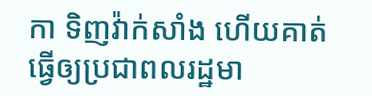កា ទិញវ៉ាក់សាំង ហើយគាត់ធ្វើឲ្យប្រជាពលរដ្ឋមា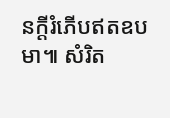នក្តីរំភើបឥតឧបមា៕ សំរិត